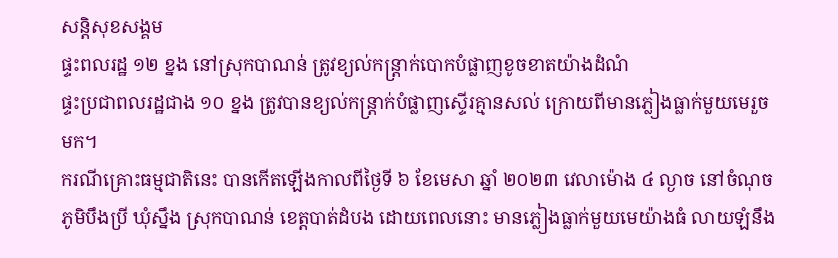សន្តិសុខសង្គម
ផ្ទះពលរដ្ឋ ១២ ខ្នង នៅស្រុកបាណន់ ត្រូវខ្យល់កន្ត្រាក់បោកបំផ្លាញខូចខាតយ៉ាងដំណំ
ផ្ទះប្រជាពលរដ្ឋជាង ១០ ខ្នង ត្រូវបានខ្យល់កន្ត្រាក់បំផ្លាញស្ទើរគ្មានសល់ ក្រោយពីមានភ្លៀងធ្លាក់មួយមេរួចមក។
ករណីគ្រោះធម្មជាតិនេះ បានកើតឡើងកាលពីថ្ងៃទី ៦ ខែមេសា ឆ្នាំ ២០២៣ វេលាម៉ោង ៤ ល្ងាច នៅចំណុចភូមិបឹងប្រី ឃុំស្នឹង ស្រុកបាណន់ ខេត្តបាត់ដំបង ដោយពេលនោះ មានភ្លៀងធ្លាក់មួយមេយ៉ាងធំ លាយឡំនឹង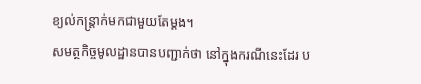ខ្យល់កន្ត្រាក់មកជាមួយតែម្ដង។
សមត្ថកិច្ចមូលដ្ឋានបានបញ្ជាក់ថា នៅក្នុងករណីនេះដែរ ប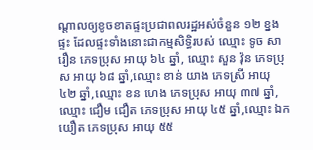ណ្តាលឲ្យខូចខាតផ្ទះប្រជាពលរដ្ឋអស់ចំនួន ១២ ខ្នងផ្ទះ ដែលផ្ទះទាំងនោះជាកម្មសិទ្ធិរបស់ ឈ្មោះ ទូច សារឿន ភេទប្រុស អាយុ ៦៤ ឆ្នាំ, ឈ្មោះ សួន វ៉ុន ភេទប្រុស អាយុ ៦៨ ឆ្នាំ,ឈ្មោះ ខាន់ យាង ភេទស្រី អាយុ ៤២ ឆ្នាំ,ឈ្មោះ ខន ហេង ភេទប្រុស អាយុ ៣៧ ឆ្នាំ,ឈ្មោះ ជឿម ជឿត ភេទប្រុស អាយុ ៤៥ ឆ្នាំ,ឈ្មោះ ឯក យឿត ភេទប្រុស អាយុ ៥៥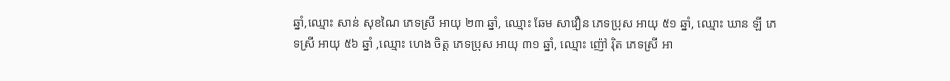ឆ្នាំ,ឈ្មោះ សាន់ សុខណៃ ភេទស្រី អាយុ ២៣ ឆ្នាំ, ឈ្មោះ ឆែម សាវឿន ភេទប្រុស អាយុ ៥១ ឆ្នាំ, ឈ្មោះ ឃាន ឡី ភេទស្រី អាយុ ៥៦ ឆ្នាំ ,ឈ្មោះ ហេង ចិត្ត ភេទប្រុស អាយុ ៣១ ឆ្នាំ, ឈ្មោះ ញ៉ៅ រ៉ិត ភេទស្រី អា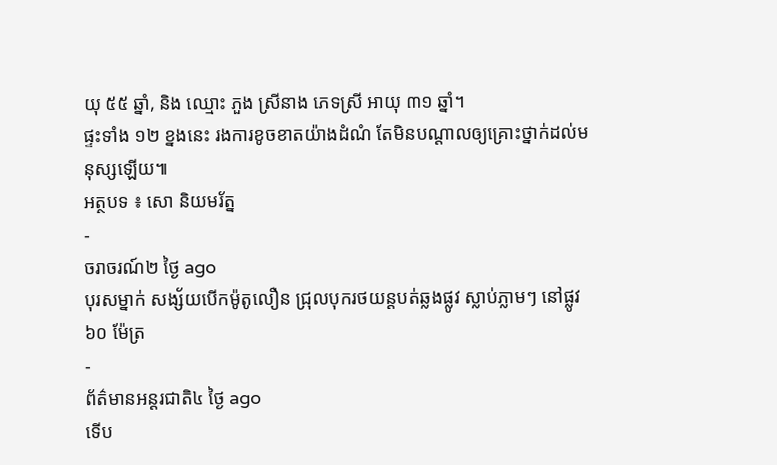យុ ៥៥ ឆ្នាំ, និង ឈ្មោះ ភួង ស្រីនាង ភេទស្រី អាយុ ៣១ ឆ្នាំ។
ផ្ទះទាំង ១២ ខ្នងនេះ រងការខូចខាតយ៉ាងដំណំ តែមិនបណ្តាលឲ្យគ្រោះថ្នាក់ដល់មនុស្សឡើយ៕
អត្ថបទ ៖ សោ និយមរ័ត្ន
-
ចរាចរណ៍២ ថ្ងៃ ago
បុរសម្នាក់ សង្ស័យបើកម៉ូតូលឿន ជ្រុលបុករថយន្តបត់ឆ្លងផ្លូវ ស្លាប់ភ្លាមៗ នៅផ្លូវ ៦០ ម៉ែត្រ
-
ព័ត៌មានអន្ដរជាតិ៤ ថ្ងៃ ago
ទើប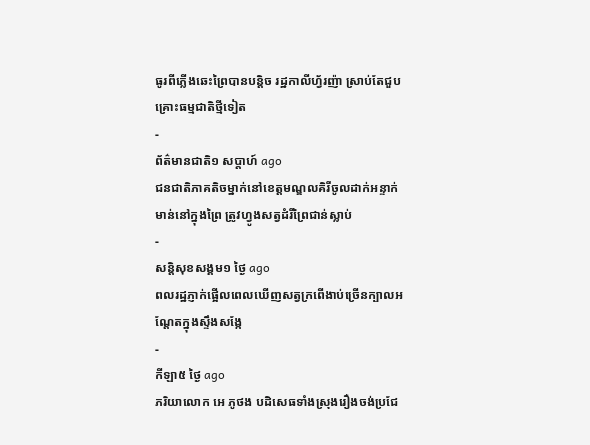ធូរពីភ្លើងឆេះព្រៃបានបន្តិច រដ្ឋកាលីហ្វ័រញ៉ា ស្រាប់តែជួបគ្រោះធម្មជាតិថ្មីទៀត
-
ព័ត៌មានជាតិ១ សប្តាហ៍ ago
ជនជាតិភាគតិចម្នាក់នៅខេត្តមណ្ឌលគិរីចូលដាក់អន្ទាក់មាន់នៅក្នុងព្រៃ ត្រូវហ្វូងសត្វដំរីព្រៃជាន់ស្លាប់
-
សន្តិសុខសង្គម១ ថ្ងៃ ago
ពលរដ្ឋភ្ញាក់ផ្អើលពេលឃើញសត្វក្រពើងាប់ច្រើនក្បាលអណ្ដែតក្នុងស្ទឹងសង្កែ
-
កីឡា៥ ថ្ងៃ ago
ភរិយាលោក អេ ភូថង បដិសេធទាំងស្រុងរឿងចង់ប្រជែ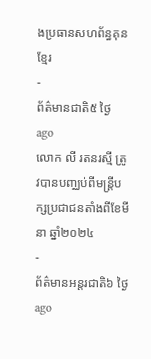ងប្រធានសហព័ន្ធគុនខ្មែរ
-
ព័ត៌មានជាតិ៥ ថ្ងៃ ago
លោក លី រតនរស្មី ត្រូវបានបញ្ឈប់ពីមន្ត្រីបក្សប្រជាជនតាំងពីខែមីនា ឆ្នាំ២០២៤
-
ព័ត៌មានអន្ដរជាតិ៦ ថ្ងៃ ago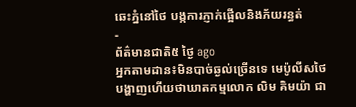ឆេះភ្នំនៅថៃ បង្កការភ្ញាក់ផ្អើលនិងភ័យរន្ធត់
-
ព័ត៌មានជាតិ៥ ថ្ងៃ ago
អ្នកតាមដាន៖មិនបាច់ឆ្ងល់ច្រើនទេ មេប៉ូលីសថៃបង្ហាញហើយថាឃាតកម្មលោក លិម គិមយ៉ា ជា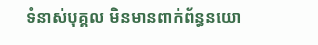ទំនាស់បុគ្គល មិនមានពាក់ព័ន្ធនយោ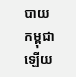បាយកម្ពុជាឡើយ